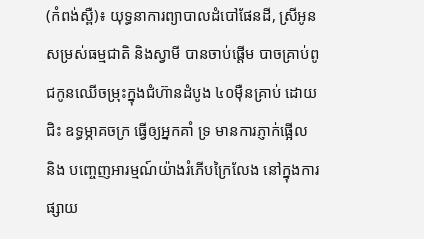(កំពង់ស្ពឺ)៖ យុទ្ធនាការព្យាបាលដំបៅផែនដី, ស្រីអូន សម្រស់ធម្មជាតិ និងស្វាមី បានចាប់ផ្ដើម បាចគ្រាប់ពូជកូនឈើចម្រុះក្នុងជំហ៊ានដំបូង ៤០ម៉ឺនគ្រាប់ ដោយជិះ ឧទ្ធម្ភាគចក្រ ធ្វើឲ្យអ្នកគាំ ទ្រ មានការភ្ញាក់ផ្អើល និង បញ្ចេញអារម្មណ៍យ៉ាងរំភើបក្រៃលែង នៅក្នុងការផ្សាយ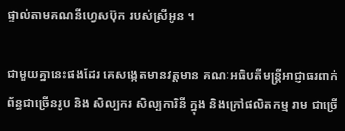ផ្ទាល់តាមគណនីហ្វេសប៊ុក របស់ស្រីអូន ។

ជាមួយគ្នានេះផងដែរ គេសង្កេតមានវត្តមាន គណៈអធិបតីមន្ត្រីអាជ្ញាធរពាក់ព័ន្ធជាច្រើនរូប និង សិល្បករ សិល្បការិនី ក្នុង និងក្រៅផលិតកម្ម រាម ជាច្រើ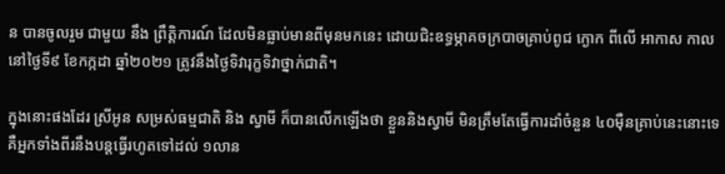ន បានចូលរួម ជាមួយ នឹង ព្រឹត្តិការណ៍ ដែលមិនធ្លាប់មានពីមុនមកនេះ ដោយជិះឧទ្ធម្ភាគចក្របាចគ្រាប់ពូជ ក្ងោក ពីលើ អាកាស កាលនៅថ្ងៃទី៩ ខែកក្កដា ឆ្នាំ២០២១ ត្រូវនឹងថ្ងៃទិវារុក្ខទិវាថ្នាក់ជាតិ។

ក្នុងនោះផងដែរ ស្រីអូន សម្រស់ធម្មជាតិ និង ស្វាមី ក៏បានលើកឡើងថា ខ្លួននិងស្វាមី មិនត្រឹមតែធ្វើការដាំចំនួន ៤០ម៉ឺនគ្រាប់នេះនោះទេ គឺអ្នកទាំងពីរនឹងបន្ដធ្វើរហូតទៅដល់ ១លាន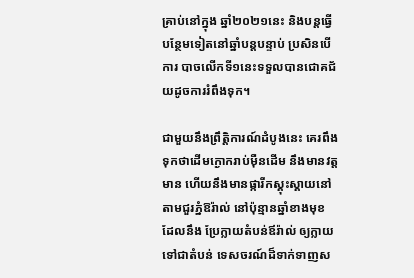គ្រាប់នៅក្នុង ឆ្នាំ២០២១នេះ និងបន្តធ្វើបន្ថែមទៀតនៅឆ្នាំបន្តបន្ទាប់ ប្រសិនបើ ការ បាចលើកទី១នេះទទួលបានជោគជ័យដូចការរំពឹងទុក។

ជាមួយនឹងព្រឹត្តិការណ៍ដំបូងនេះ គេរពឹងទុកថាដើមក្ងោករាប់ម៉ឺនដើម នឹងមានវត្តមាន ហើយនឹងមានផ្ការីកស្គុះស្គាយនៅតាមជួរភ្នំឱរ៉ាល់ នៅប៉ុន្មានឆ្នាំខាងមុខ ដែលនឹង ប្រែក្លាយតំបន់ឪរ៉ាល់ ឲ្យក្លាយ ទៅជាតំបន់ ទេសចរណ៍ដ៏ទាក់ទាញស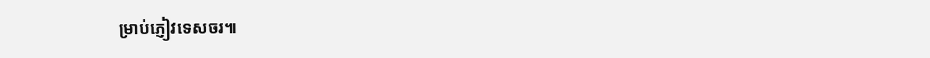ម្រាប់ភ្ញៀវទេសចរ៕